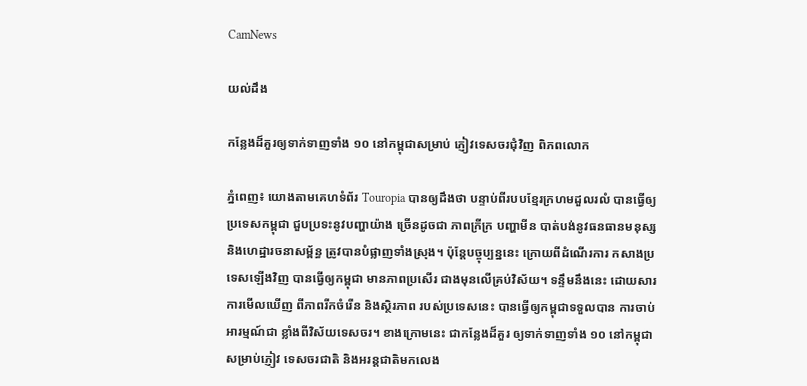CamNews

យល់ដឹង

កន្លែងដ៏គួរឲ្យទាក់ទាញទាំង ១០ នៅកម្ពុជាសម្រាប់ ភ្ញៀវទេសចរជុំវិញ ពិភពលោក

ភ្នំពេញ៖ យោងតាមគេហទំព័រ Touropia បានឲ្យដឹងថា បន្ទាប់ពីរបបខ្មែរក្រហមដួលរលំ បានធ្វើឲ្យប្រទេសកម្ពុជា ជួបប្រទះនូវបញ្ហាយ៉ាង ច្រើនដូចជា ភាពក្រីក្រ បញ្ហាមីន បាត់បង់នូវធនធានមនុស្ស និងហេដ្ឋារចនាសម្ព័ន្ធ ត្រូវបានបំផ្លាញទាំងស្រុង។ ប៉ុន្តែបច្ចុប្បន្ននេះ ក្រោយពីដំណើរការ កសាងប្រទេសឡើងវិញ បានធ្វើឲ្យកម្ពុជា មានភាពប្រសើរ ជាងមុនលើគ្រប់វិស័យ។ ទន្ទឹមនឹងនេះ ដោយសារការមើលឃើញ ពីភាពរីកចំរើន និងស្ថិរភាព របស់ប្រទេសនេះ បានធ្វើឲ្យកម្ពុជាទទួលបាន ការចាប់អារម្មណ៍ជា ខ្លាំងពីវិស័យទេសចរ។ ខាងក្រោមនេះ ជាកន្លែងដ៏គួរ ឲ្យទាក់ទាញទាំង ១០ នៅកម្ពុជាសម្រាប់ភ្ញៀវ ទេសចរជាតិ និងអរន្តជាតិមកលេង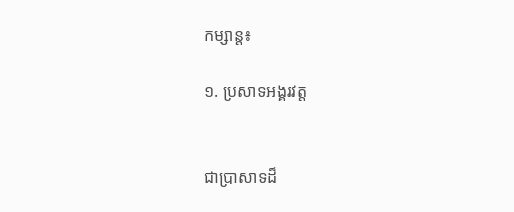កម្សាន្ត៖

១. ប្រសាទអង្គរវត្ត


ជាប្រាសាទដ៏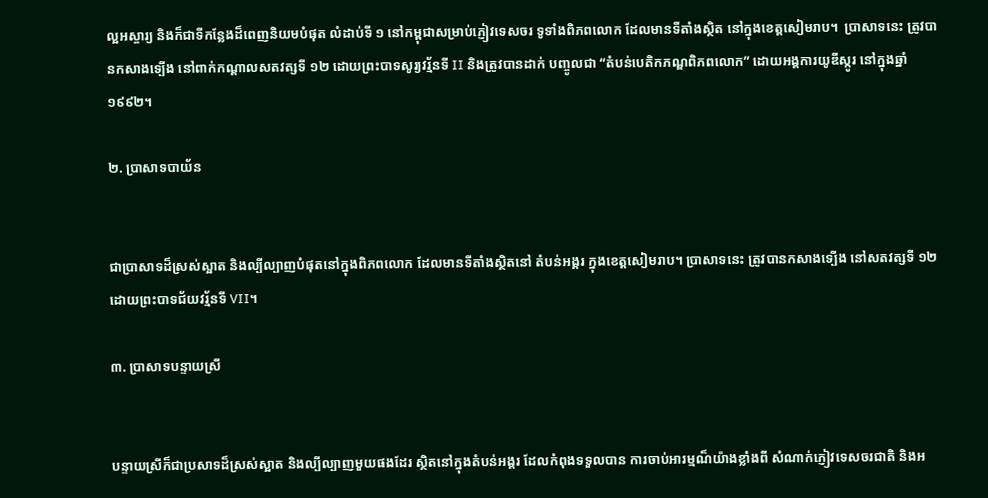ល្អអស្ចារ្យ និងក៏ជាទីកន្លែងដ៏ពេញនិយមបំផុត លំដាប់ទី ១ នៅកម្ពុជាសម្រាប់ភ្ញៀវទេសចរ ទូទាំងពិភពលោក ដែលមានទីតាំងស្ថិត នៅក្នុងខេត្តសៀមរាប។  ប្រាសាទនេះ ត្រូវបានកសាងទ្បើង នៅពាក់កណ្តាលសតវត្សទី ១២ ដោយព្រះបាទសូរ្យវរ្ម័នទី II និងត្រូវបានដាក់ បញ្ចូលជា “តំបន់បេតិកភណ្ឌពិភពលោក” ដោយអង្គការយូឌីស្កូរ នៅក្នុងឆ្នាំ១៩៩២។

២. ប្រាសាទបាយ័ន


ជាប្រាសាទដ៏ស្រស់ស្អាត និងល្បីល្បាញបំផុតនៅក្នុងពិភពលោក ដែលមានទីតាំងស្ថិតនៅ តំបន់អង្គរ ក្នុងខេត្តសៀមរាប។ ប្រាសាទនេះ ត្រូវបានកសាងទ្បើង នៅសតវត្សទី ១២ ដោយព្រះបាទជ័យវរ្ម័នទី VII។

៣. ប្រាសាទបន្ទាយស្រី


បន្ទាយស្រីក៏ជាប្រសាទដ៏ស្រស់ស្អាត និងល្បីល្បាញមួយផងដែរ ស្ថិតនៅក្នុងតំបន់អង្គរ ដែលកំពុងទទួលបាន ការចាប់អារម្មណ៏យ៉ាងខ្លាំងពី សំណាក់ភ្ញៀវទេសចរជាតិ និងអ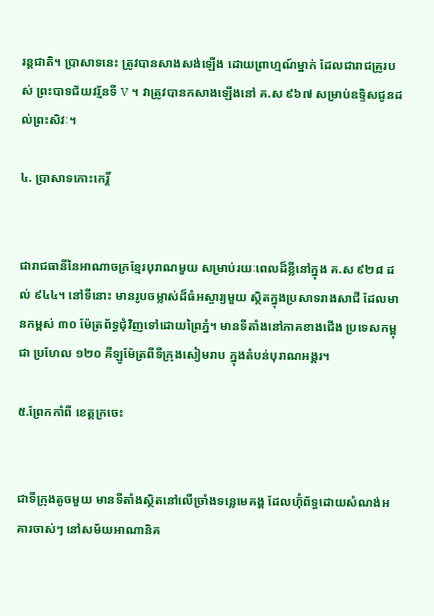រន្តជាតិ។ ប្រាសាទនេះ ត្រូវបានសាងសង់ឡើង ដោយព្រាហ្មណ៍ម្នាក់ ដែលជារាជគ្រូរបស់ ព្រះបាទជ័យវរ្ម័នទី V ។ វាត្រូវបានកសាងឡើងនៅ គ.ស ៩៦៧ សម្រាប់ឧទ្ទិសជូនដល់ព្រះសិវៈ។

៤. ប្រាសាទកោះកេរ្ដិ៍


ជារាជធានីនៃអាណាចក្រខ្មែរបុរាណមួយ សម្រាប់រយៈពេលដ៏ខ្លីនៅក្នុង គ.ស ៩២៨ ដល់ ៩៤៤។ នៅទីនោះ មានរូបចម្លាស់ដ៏ធំអស្ចារ្យមួយ ស្ថិតក្នុងប្រសាទរាងសាជី ដែលមានកម្ពស់ ៣០ ម៉ែត្រព័ទ្ធជុំវិញទៅដោយព្រៃភ្នំ។ មានទីតាំងនៅភាគខាងជើង ប្រទេសកម្ពុជា ប្រហែល ១២០ គីឡូម៉ែត្រពីទីក្រុងសៀមរាប ក្នុងតំបន់បុរាណអង្គរ។

៥.ព្រែកកាំពី ខេត្តក្រចេះ


ជាទីក្រុងតូចមួយ មានទីតាំងស្ថិតនៅលើច្រាំងទន្លេមេគង្គ ដែលហ៊ុំព័ទ្ធដោយសំណង់អគារចាស់ៗ នៅសម័យអាណានិគ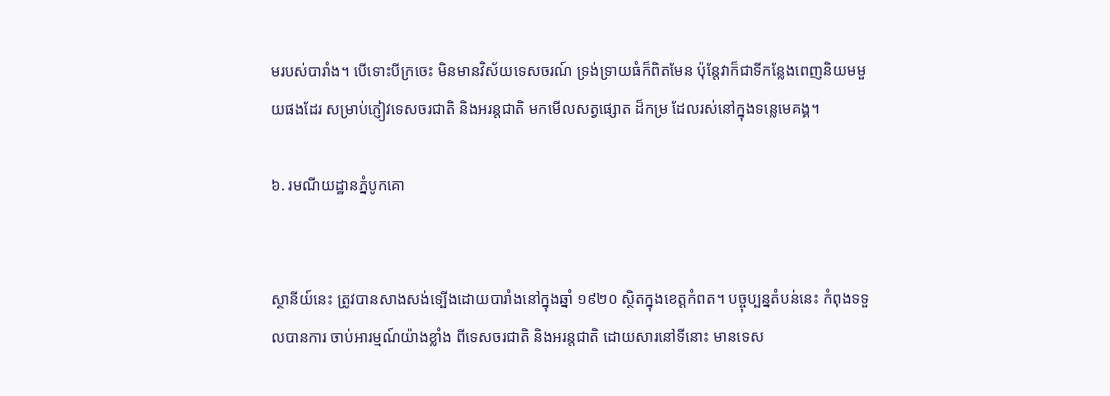មរបស់បារាំង។ បើទោះបីក្រចេះ មិនមានវិស័យទេសចរណ៍ ទ្រង់ទ្រាយធំក៏ពិតមែន ប៉ុន្តែវាក៏ជាទីកន្លែងពេញនិយមមួយផងដែរ សម្រាប់ភ្ញៀវទេសចរជាតិ និងអរន្តជាតិ មកមើលសត្វផ្សោត ដ៏កម្រ ដែលរស់នៅក្នុងទន្លេមេគង្គ។

៦. រមណីយដ្ឋានភ្នំបូកគោ


ស្ថានីយ៍នេះ ត្រូវបានសាងសង់ទ្បើងដោយបារាំងនៅក្នុងឆ្នាំ ១៩២០ ស្ថិតក្នុងខេត្តកំពត។ បច្ចុប្បន្នតំបន់នេះ កំពុងទទួលបានការ ចាប់អារម្មណ៍យ៉ាងខ្លាំង ពីទេសចរជាតិ និងអរន្តជាតិ ដោយសារនៅទីនោះ មានទេស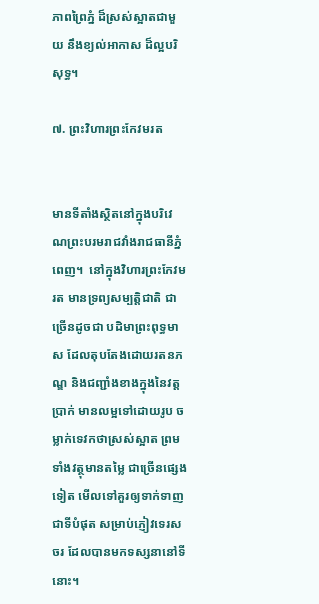ភាពព្រៃភ្នំ ដ៏ស្រស់ស្អាតជាមួយ នឹងខ្យល់អាកាស ដ៏ល្អបរិសុទ្ធ។

៧. ព្រះវិហារព្រះកែវមរត


មានទីតាំងស្ថិតនៅក្នុងបរិវេណព្រះបរមរាជវាំងរាជធានីភ្នំពេញ។  នៅក្នុងវិហារព្រះកែវមរត មានទ្រព្យសម្បត្តិជាតិ ជាច្រើនដូចជា បដិមាព្រះពុទ្ធមាស ដែលតុបតែងដោយរតនភណ្ឌ និងជញ្ជាំងខាងក្នុងនៃវត្តប្រាក់ មានលម្អទៅដោយរូប ចម្លាក់ទេវកថាស្រស់ស្អាត ព្រមទាំងវត្ថុមានតម្លៃ ជាច្រើនផ្សេងទៀត មើលទៅគួរឲ្យទាក់ទាញជាទីបំផុត សម្រាប់ភ្ញៀវទេរសចរ ដែលបានមកទស្សនានៅទីនោះ។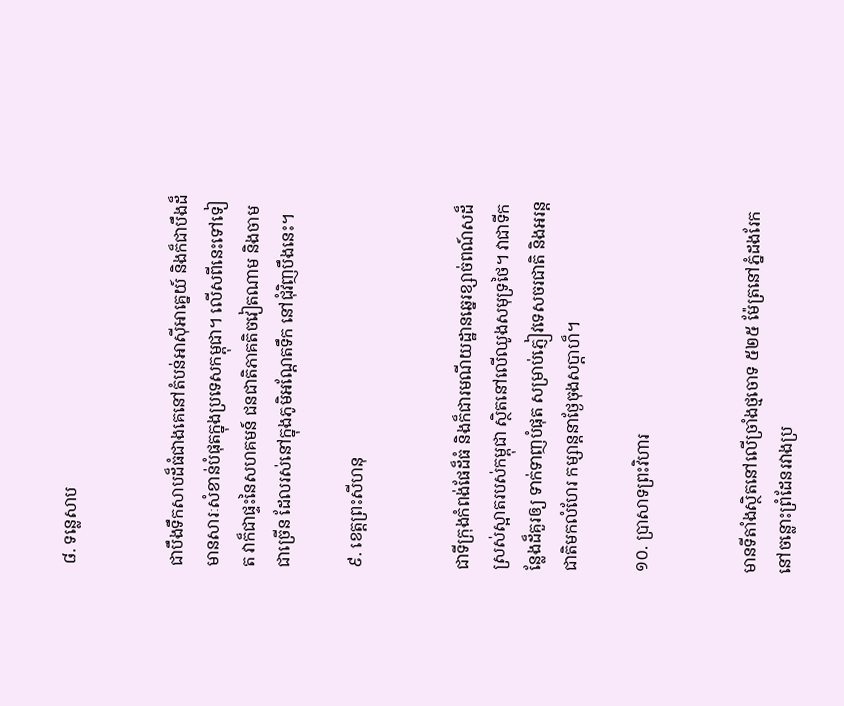៨. ទន្លេសាប


ជាបឹងទឹកសាបដ៏ធំជាងគេនៅតំបន់អាស៊ីអាគ្នេយ៍ និងក៏ជាបឹងដ៏មានសារៈសំខាន់បំផុតក្នុងប្រទេសកម្ពុជា។ លើសពីនេះទៅទៀត វាក៏ជាផ្ទះនៃសហគមន៍ ជនជាតិភាគតិចវៀតណាម និងចាមជាច្រើន ដែលរស់នៅក្នុងភូមិអណ្តែតទឹក នៅជុំវិញបឹងនេះ។

៩. ខេត្តព្រះសីហនុ


ជាទីក្រុងកំពង់ផែដ៏ធំ និងក៏ជារមណីយដ្ឋានឆ្នេរខ្សាច់ពណ៍សដ៏ស្រស់ស្អាតរបស់កម្ពុជា ស្ថិតនៅលើឈូងសមុទ្រថៃ។ វាជាទីកន្លែងដ៏គួរឲ្យ ទាក់ទាញបំផុត សម្រាប់ភ្ញៀវទេសចរជាតិ និងអរន្តជាតិមកលំហែរ កម្សាន្តនាថ្ងែចុងសប្ដាហ៏។

១០. ប្រាសាទព្រះវិហារ


មានទីតាំងស្ថិតនៅលើច្រាំងថ្មចោទ ៥២៥ ម៉ែត្រនៅភ្នំដងរែកនៅចន្លោះព្រំដែនរវាងប្រ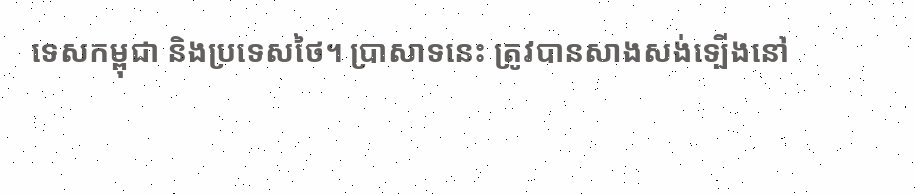ទេសកម្ពុជា និងប្រទេសថៃ។ ប្រាសាទនេះ ត្រូវបានសាងសង់ទ្បើងនៅ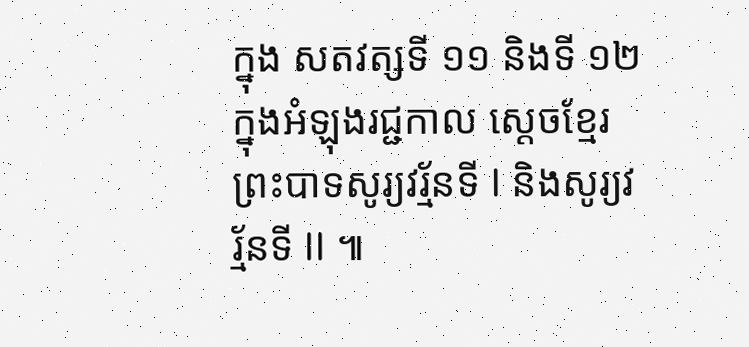ក្នុង សតវត្សទី ១១ និងទី ១២ ក្នុងអំឡុងរជ្ជកាល ស្ដេចខ្មែរ ព្រះបាទសូរ្យវរ្ម័នទី I និងសូរ្យវរ្ម័នទី II ៕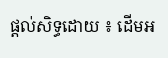ផ្តល់សិទ្ធដោយ ៖ ដើមអ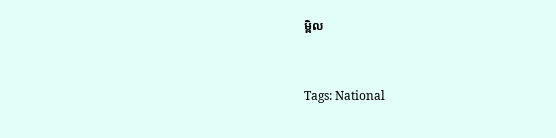ម្ពិល


Tags: National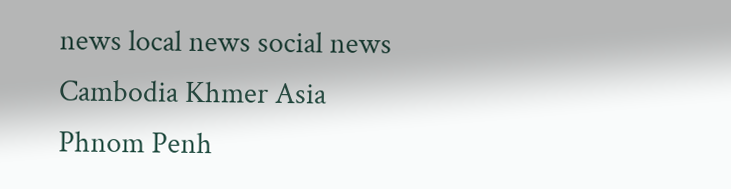news local news social news Cambodia Khmer Asia Phnom Penh